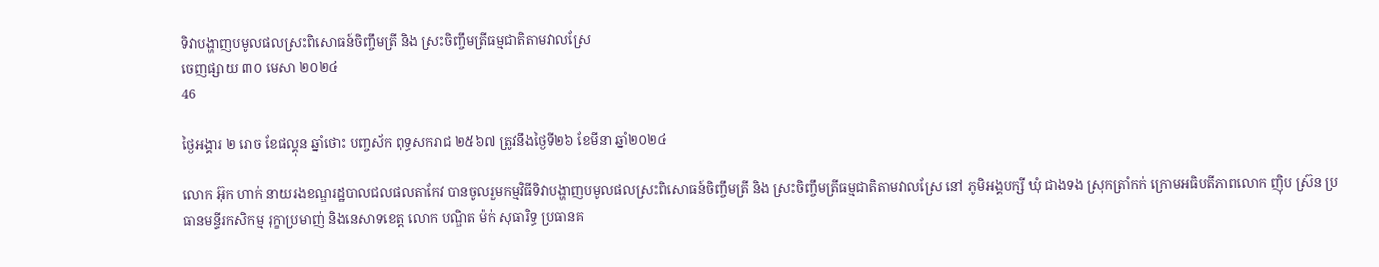ទិវាបង្ហាញបមូលផលស្រះពិសោធន៍ចិញ្ចឹមត្រី និង ស្រះចិញ្ចឹមត្រីធម្មជាតិតាមវាលស្រែ
ចេញផ្សាយ ៣០ មេសា ២០២៤
46

ថ្ងៃអង្គារ ២ រោច ខែផល្គុន ឆ្នាំថោះ បញ្ចស័ក ពុទ្ធសករាជ ២៥៦៧ ត្រូវនឹងថ្ងៃទី២៦ ខែមីនា ឆ្នាំ២០២៤

លោក អ៊ុក ហាក់ នាយរងខណ្ឌរដ្ឋបាលជលផលតាកែវ បានចូលរួមកម្មវិធីទិវាបង្ហាញបមូលផលស្រះពិសោធន៍ចិញ្ចឹមត្រី និង ស្រះចិញ្ចឹមត្រីធម្មជាតិតាមវាលស្រែ នៅ ភូមិអង្គបក្សី ឃុំ ជាងទង ស្រុកត្រាំកក់ ក្រោមអធិបតីភាពលោក ញ៉ិប ស្រ៊ន ប្រធានមន្ទីរកសិកម្ម រុក្ខាប្រមាញ់ និងនេសាទខេត្ត លោក បណ្ឌិត ម៉ក់ សុធារិទ្ធ ប្រធានគ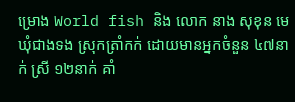ម្រោង World fish និង លោក នាង សុខុន មេឃុំជាងទង ស្រុកត្រាំកក់ ដោយមានអ្នកចំនួន ៤៧នាក់ ស្រី ១២នាក់ គាំ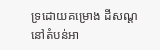ទ្រដោយគម្រោង ដីសណ្ដនៅតំបន់អា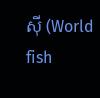ស៊ី (World fish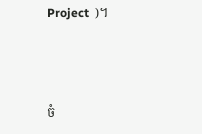Project  )។



ចំ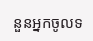នួនអ្នកចូលទ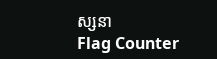ស្សនា
Flag Counter